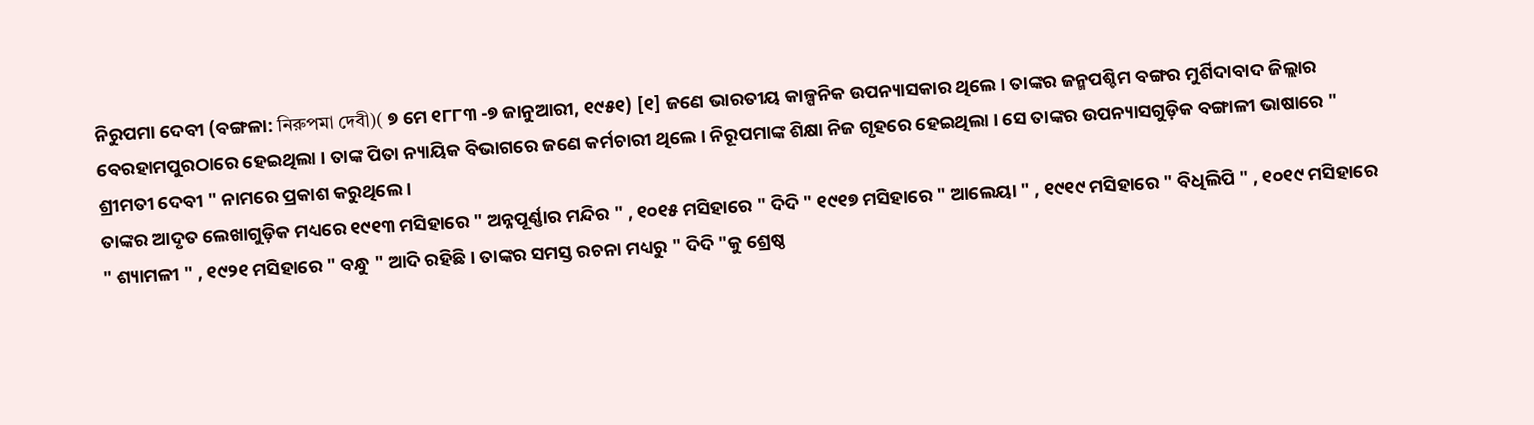ନିରୁପମା ଦେବୀ (ବଙ୍ଗଳା: নিরুপমা দেবী)( ୭ ମେ ୧୮୮୩ -୭ ଜାନୁଆରୀ, ୧୯୫୧) [୧] ଜଣେ ଭାରତୀୟ କାଳ୍ପନିକ ଉପନ୍ୟାସକାର ଥିଲେ । ତାଙ୍କର ଜନ୍ମପଶ୍ଚିମ ବଙ୍ଗର ମୁର୍ଶିଦାବାଦ ଜିଲ୍ଲାର ବେରହାମପୁରଠାରେ ହେଇଥିଲା । ତାଙ୍କ ପିତା ନ୍ୟାୟିକ ବିଭାଗରେ ଜଣେ କର୍ମଚାରୀ ଥିଲେ । ନିରୂପମାଙ୍କ ଶିକ୍ଷା ନିଜ ଗୃହରେ ହେଇଥିଲା । ସେ ତାଙ୍କର ଉପନ୍ୟାସଗୁଡ଼ିକ ବଙ୍ଗାଳୀ ଭାଷାରେ " ଶ୍ରୀମତୀ ଦେବୀ " ନାମରେ ପ୍ରକାଶ କରୁଥିଲେ ।
ତାଙ୍କର ଆଦୃତ ଲେଖାଗୁଡ଼ିକ ମଧ୍ୟରେ ୧୯୧୩ ମସିହାରେ " ଅନ୍ନପୂର୍ଣ୍ଣାର ମନ୍ଦିର " , ୧୦୧୫ ମସିହାରେ " ଦିଦି " ୧୯୧୭ ମସିହାରେ " ଆଲେୟା " , ୧୯୧୯ ମସିହାରେ " ବିଧିଲିପି " , ୧୦୧୯ ମସିହାରେ " ଶ୍ୟାମଳୀ " , ୧୯୨୧ ମସିହାରେ " ବନ୍ଧୁ " ଆଦି ରହିଛି । ତାଙ୍କର ସମସ୍ତ ରଚନା ମଧ୍ୟରୁ " ଦିଦି "କୁ ଶ୍ରେଷ୍ଠ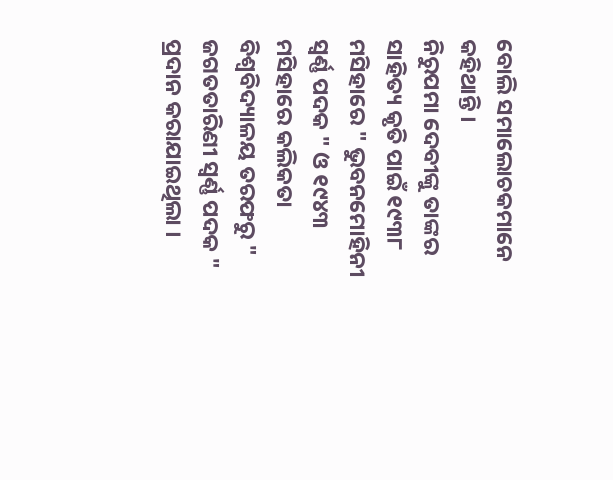ବୋଲି ସମାଲୋଚକମାନେ କହିଥାନ୍ତି ।
ନିରୁପମା ଦେବୀଙ୍କୁ ତାଙ୍କର ସାହିତ୍ୟ କୃତି ପାଇଁ ୧୯୩୮ ମସିହାରେ " ଭୁବନମୋହିନୀ ସ୍ୱର୍ଣ୍ଣ ପଦକ " ଓ ୧୯୪୩ ମସିହାରେ କଲିକତା ବିଶ୍ୱବିଦ୍ୟାଳୟ ତରଫରୁ " ଜଗତତାରିଣୀ ସ୍ୱର୍ଣ୍ଣ ପଦକ " ପ୍ରଦାନ କରାଯାଇଥିଲା ।